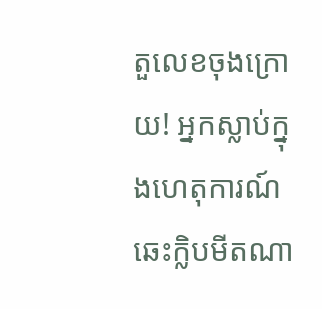តួលេខចុងក្រោយ! អ្នកស្លាប់ក្នុងហេតុការណ៍ឆេះក្លិបមីតណា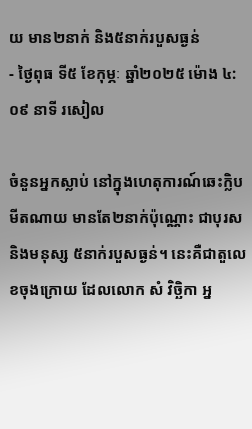យ មាន២នាក់ និង៥នាក់របួសធ្ងន់
- ថ្ងៃពុធ ទី៥ ខែកុម្ភៈ ឆ្នាំ២០២៥ ម៉ោង ៤:០៩ នាទី រសៀល

ចំនួនអ្នកស្លាប់ នៅក្នុងហេតុការណ៍ឆេះក្លិបមីតណាយ មានតែ២នាក់ប៉ុណ្ណោះ ជាបុរស និងមនុស្ស ៥នាក់របួសធ្ងន់។ នេះគឺជាតួលេខចុងក្រោយ ដែលលោក សំ វិច្ឆិកា អ្ន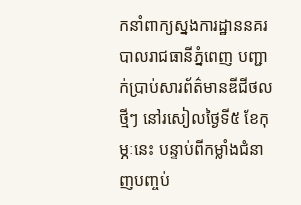កនាំពាក្យស្នងការដ្ឋាននគរបាលរាជធានីភ្នំពេញ បញ្ជាក់ប្រាប់សារព័ត៌មានឌីជីថលថ្មីៗ នៅរសៀលថ្ងៃទី៥ ខែកុម្ភៈនេះ បន្ទាប់ពីកម្លាំងជំនាញបញ្ចប់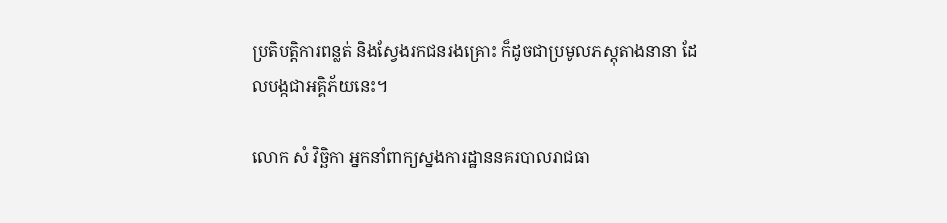ប្រតិបត្តិការពន្លត់ និងស្វែងរកជនរងគ្រោះ ក៏ដូចជាប្រមូលភស្តុតាងនានា ដែលបង្កជាអគ្គិភ័យនេះ។

លោក សំ វិច្ឆិកា អ្នកនាំពាក្យស្នងការដ្ឋាននគរបាលរាជធា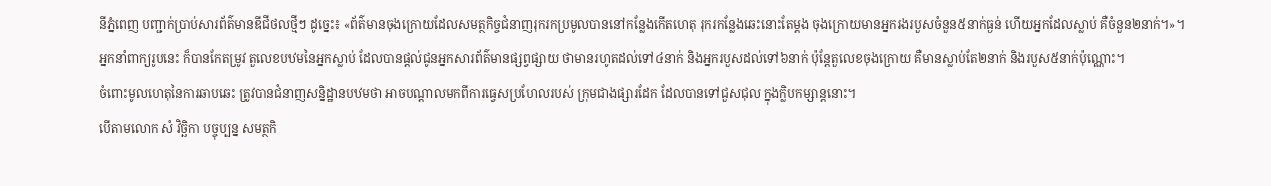នីភ្នំពេញ បញ្ជាក់ប្រាប់សារព័ត៌មានឌីជីថលថ្មីៗ ដូច្នេះ៖ «ព័ត៌មានចុងក្រោយដែលសមត្ថកិច្ចជំនាញរុករកប្រមូលបាននៅកន្លែងកើតហេតុ រុករកន្លែងឆេះនោះតែម្តង ចុងក្រោយមានអ្នករងរបួសចំនួន៥នាក់ធ្ងន់ ហើយអ្នកដែលស្លាប់ គឺចំនួន២នាក់។»។
អ្នកនាំពាក្យរូបនេះ ក៏បានកែតម្រូវ តួលេខបឋមនៃអ្នកស្លាប់ ដែលបានផ្តល់ជូនអ្នកសារព័ត៌មានផ្សព្វផ្សាយ ថាមានរហូតដល់ទៅ៤នាក់ និងអ្នករបួសដល់ទៅ៦នាក់ ប៉ុន្តែតួលេខចុងក្រោយ គឺមានស្លាប់តែ២នាក់ និងរបួស៥នាក់ប៉ុណ្ណោះ។
ចំពោះមូលហេតុនៃការឆាបឆេះ ត្រូវបានជំនាញសន្និដ្ឋានបឋមថា អាចបណ្តាលមកពីការធ្វេសប្រហែលរបស់ ក្រុមជាងផ្សារដែក ដែលបានទៅជួសជុល ក្នុងក្លិបកម្សាន្តនោះ។
បើតាមលោក សំ វិច្ឆិកា បច្ចុប្បន្ន សមត្ថកិ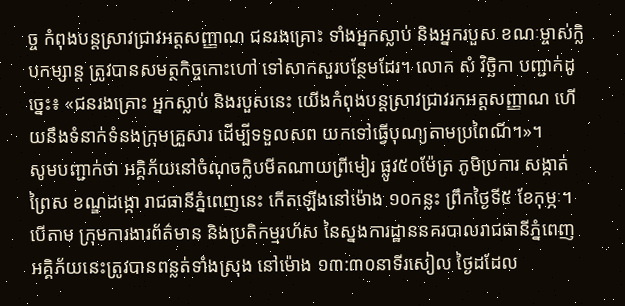ច្ច កំពុងបន្តស្រាវជ្រាវអត្តសញ្ញាណ ជនរងគ្រោះ ទាំងអ្នកស្លាប់ និងអ្នករបួស ខណៈម្ចាស់ក្លិបកម្សាន្ត ត្រូវបានសមត្ថកិច្ចកោះហៅ ទៅសាកសួរបន្ថែមដែរ។ លោក សំ វិច្ឆិកា បញ្ជាក់ដូច្នេះ៖ «ជនរងគ្រោះ អ្នកស្លាប់ និងរបួសនេះ យើងកំពុងបន្តស្រាវជ្រាវរកអត្តសញ្ញាណ ហើយនឹងទំនាក់ទំនងក្រុមគ្រួសារ ដើម្បីទទួលសព យកទៅធ្វើបុណ្យតាមប្រពៃណី។»។
សូមបញ្ជាក់ថា អគ្គិភ័យនៅចំណុចក្លិបមីតណាយព្រីមៀរ ផ្លូវ៥០ម៉ែត្រ ភូមិប្រការ សង្កាត់ព្រៃស ខណ្ឌដង្កោ រាជធានីភ្នំពេញនេះ កើតឡើងនៅម៉ោង ១០កន្លះ ព្រឹកថ្ងៃទី៥ ខែកុម្ភៈ។ បើតាម ក្រុមការងារព័ត៌មាន និងប្រតិកម្មរហ័ស នៃស្នងការដ្ឋាននគរបាលរាជធានីភ្នំពេញ អគ្គិភ័យនេះត្រូវបានពន្លត់ទាំងស្រុង នៅម៉ោង ១៣:៣០នាទីរសៀល ថ្ងៃដដែល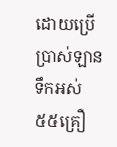ដោយប្រើប្រាស់ឡានទឹកអស់ ៥៥គ្រឿ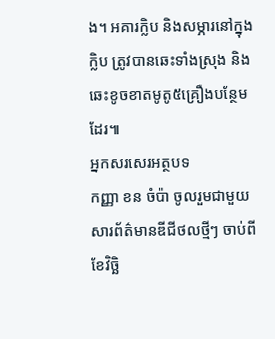ង។ អគារក្លិប និងសម្ភារនៅក្នុងក្លិប ត្រូវបានឆេះទាំងស្រុង និងឆេះខូចខាតមូតូ៥គ្រឿងបន្ថែមដែរ៕
អ្នកសរសេរអត្ថបទ
កញ្ញា ខន ចំប៉ា ចូលរួមជាមួយសារព័ត៌មានឌីជីថលថ្មីៗ ចាប់ពីខែវិច្ឆិ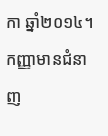កា ឆ្នាំ២០១៤។ កញ្ញាមានជំនាញ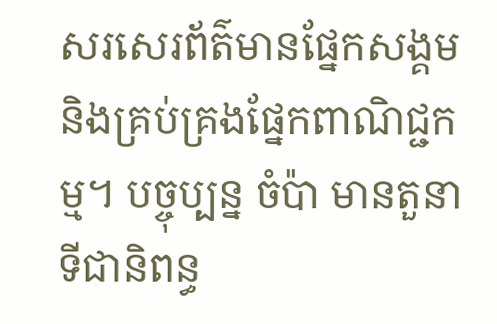សរសេរព័ត៌មានផ្នែកសង្គម និងគ្រប់គ្រងផ្នែកពាណិជ្ជកម្ម។ បច្ចុប្បន្ន ចំប៉ា មានតួនាទីជានិពន្ធ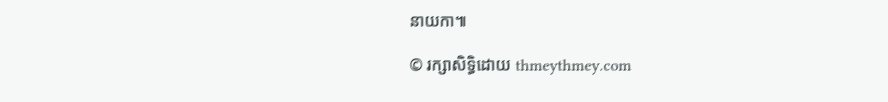នាយកា៕

© រក្សាសិទ្ធិដោយ thmeythmey.com